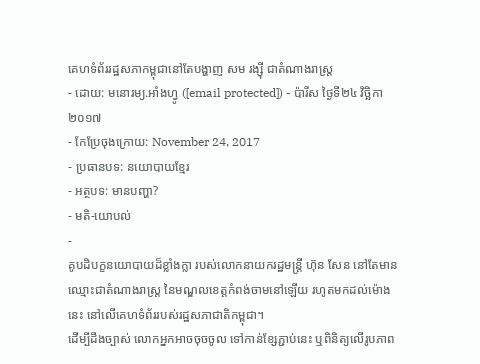គេហទំព័ររដ្ឋសភាកម្ពុជានៅតែបង្ហាញ សម រង្ស៊ី ជាតំណាងរាស្ត្រ
- ដោយ: មនោរម្យ.អាំងហ្វូ ([email protected]) - ប៉ារីស ថ្ងៃទី២៤ វិច្ឆិកា ២០១៧
- កែប្រែចុងក្រោយ: November 24, 2017
- ប្រធានបទ: នយោបាយខ្មែរ
- អត្ថបទ: មានបញ្ហា?
- មតិ-យោបល់
-
គូបដិបក្ខនយោបាយដ៏ខ្លាំងក្លា របស់លោកនាយករដ្ឋមន្ត្រី ហ៊ុន សែន នៅតែមានឈ្មោះជាតំណាងរាស្ត្រ នៃមណ្ឌលខេត្តកំពង់ចាមនៅឡើយ រហូតមកដល់ម៉ោងនេះ នៅលើគេហទំព័ររបស់រដ្ឋសភាជាតិកម្ពុជា។
ដើម្បីដឹងច្បាស់ លោកអ្នកអាចចុចចូល ទៅកាន់ខ្សែភ្ជាប់នេះ ឬពិនិត្យលើរូបភាព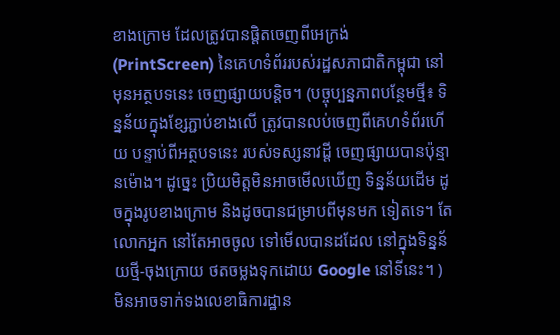ខាងក្រោម ដែលត្រូវបានផ្តិតចេញពីអេក្រង់ (PrintScreen) នៃគេហទំព័ររបស់រដ្ឋសភាជាតិកម្ពុជា នៅមុនអត្ថបទនេះ ចេញផ្សាយបន្តិច។ (បច្ចុប្បន្នភាពបន្ថែមថ្មី៖ ទិន្នន័យក្នុងខ្សែភ្ជាប់ខាងលើ ត្រូវបានលប់ចេញពីគេហទំព័រហើយ បន្ទាប់ពីអត្ថបទនេះ របស់ទស្សនាវដ្ដី ចេញផ្សាយបានប៉ុន្មានម៉ោង។ ដូច្នេះ ប្រិយមិត្តមិនអាចមើលឃើញ ទិន្នន័យដើម ដូចក្នុងរូបខាងក្រោម និងដូចបានជម្រាបពីមុនមក ទៀតទេ។ តែលោកអ្នក នៅតែអាចចូល ទៅមើលបានដដែល នៅក្នុងទិន្នន័យថ្មី-ចុងក្រោយ ថតចម្លងទុកដោយ Google នៅទីនេះ។ )
មិនអាចទាក់ទងលេខាធិការដ្ឋាន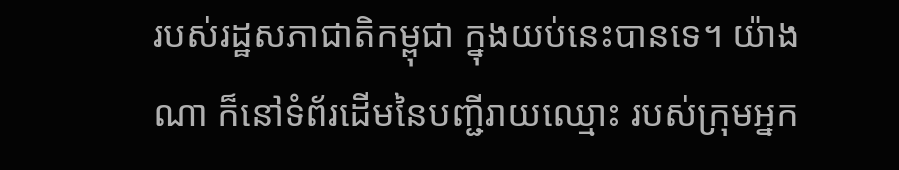របស់រដ្ឋសភាជាតិកម្ពុជា ក្នុងយប់នេះបានទេ។ យ៉ាងណា ក៏នៅទំព័រដើមនៃបញ្ជីរាយឈ្មោះ របស់ក្រុមអ្នក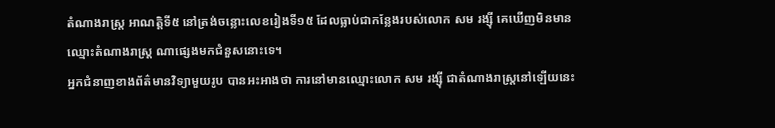តំណាងរាស្ត្រ អាណត្តិទី៥ នៅត្រង់ចន្លោះលេខរៀងទី១៥ ដែលធ្លាប់ជាកន្លែងរបស់លោក សម រង្ស៊ី គេឃើញមិនមានឈ្មោះតំណាងរាស្ត្រ ណាផ្សេងមកជំនួសនោះទេ។
អ្នកជំនាញខាងព័ត៌មានវិទ្យាមួយរូប បានអះអាងថា ការនៅមានឈ្មោះលោក សម រង្ស៊ី ជាតំណាងរាស្ត្រនៅឡើយនេះ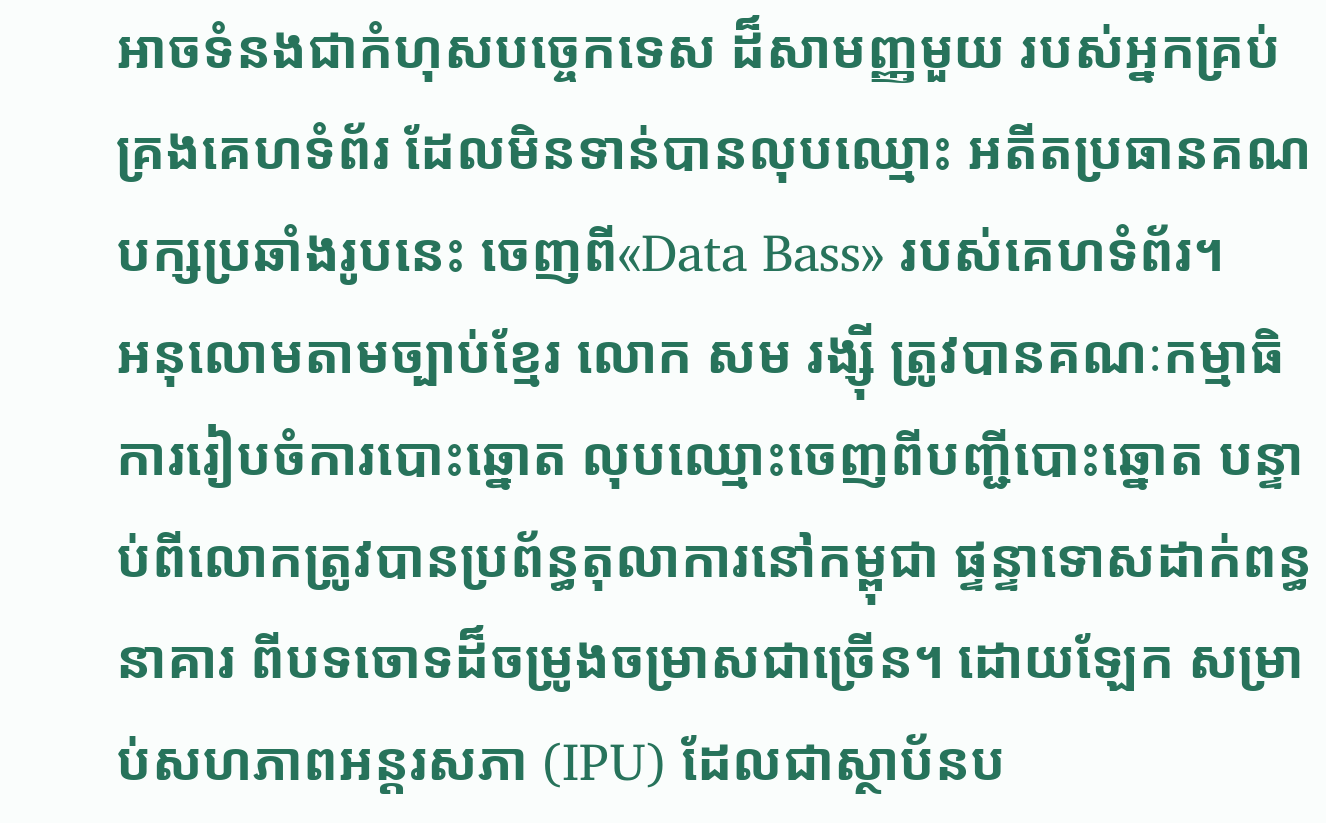អាចទំនងជាកំហុសបច្ចេកទេស ដ៏សាមញ្ញមួយ របស់អ្នកគ្រប់គ្រងគេហទំព័រ ដែលមិនទាន់បានលុបឈ្មោះ អតីតប្រធានគណបក្សប្រឆាំងរូបនេះ ចេញពី«Data Bass» របស់គេហទំព័រ។
អនុលោមតាមច្បាប់ខ្មែរ លោក សម រង្ស៊ី ត្រូវបានគណៈកម្មាធិការរៀបចំការបោះឆ្នោត លុបឈ្មោះចេញពីបញ្ជីបោះឆ្នោត បន្ទាប់ពីលោកត្រូវបានប្រព័ន្ធតុលាការនៅកម្ពុជា ផ្ទន្ទាទោសដាក់ពន្ធនាគារ ពីបទចោទដ៏ចម្រូងចម្រាសជាច្រើន។ ដោយឡែក សម្រាប់សហភាពអន្តរសភា (IPU) ដែលជាស្ថាប័នប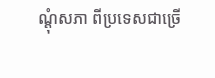ណ្ដុំសភា ពីប្រទេសជាច្រើ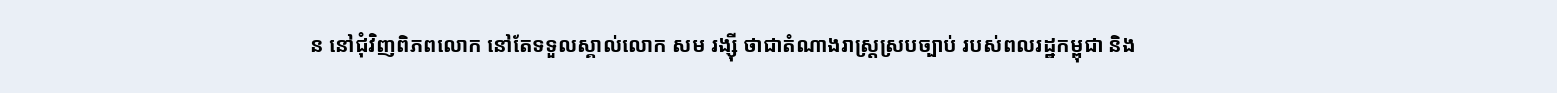ន នៅជុំវិញពិភពលោក នៅតែទទួលស្គាល់លោក សម រង្ស៊ី ថាជាតំណាងរាស្ត្រស្របច្បាប់ របស់ពលរដ្ឋកម្ពុជា និង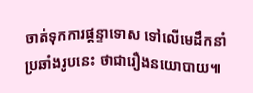ចាត់ទុកការផ្ដន្ទាទោស ទៅលើមេដឹកនាំប្រឆាំងរូបនេះ ថាជារឿងនយោបាយ៕